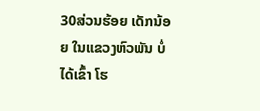30ສ່ວນຮ້ອຍ ເດັກນ້ອຍ ໃນແຂວງຫົວພັນ ບໍ່ໄດ້ເຂົ້າ ໂຮ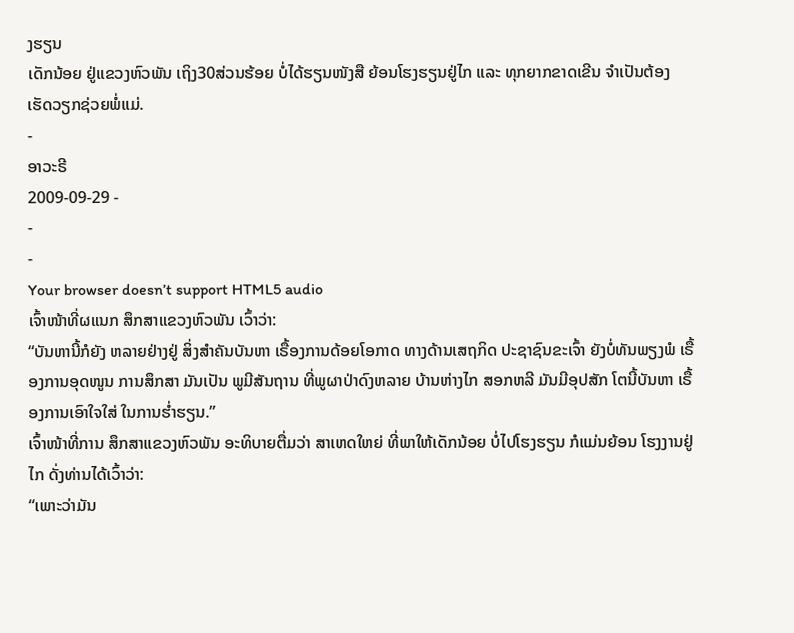ງຮຽນ
ເດັກນ້ອຍ ຢູ່ແຂວງຫົວພັນ ເຖິງ30ສ່ວນຮ້ອຍ ບໍ່ໄດ້ຮຽນໜັງສື ຍ້ອນໂຮງຮຽນຢູ່ໄກ ແລະ ທຸກຍາກຂາດເຂີນ ຈຳເປັນຕ້ອງ ເຮັດວຽກຊ່ວຍພໍ່ແມ່.
-
ອາວະຣີ
2009-09-29 -
-
-
Your browser doesn’t support HTML5 audio
ເຈົ້າໜ້າທີ່ຜແນກ ສຶກສາແຂວງຫົວພັນ ເວົ້າວ່າ:
“ບັນຫານີ້ກໍຍັງ ຫລາຍຢ່າງຢູ່ ສິ່ງສຳຄັນບັນຫາ ເຣື້ອງການດ້ອຍໂອກາດ ທາງດ້ານເສຖກິດ ປະຊາຊົນຂະເຈົ້າ ຍັງບໍ່ທັນພຽງພໍ ເຣື້ອງການອຸດໜູນ ການສຶກສາ ມັນເປັນ ພູມີສັນຖານ ທີ່ພູຜາປ່າດົງຫລາຍ ບ້ານຫ່າງໄກ ສອກຫລີ ມັນມີອຸປສັກ ໂຕນີ້ບັນຫາ ເຣື້ອງການເອົາໃຈໃສ່ ໃນການຮ່ຳຮຽນ.”
ເຈົ້າໜ້າທີ່ການ ສຶກສາແຂວງຫົວພັນ ອະທິບາຍຕື່ມວ່າ ສາເຫດໃຫຍ່ ທີ່ພາໃຫ້ເດັກນ້ອຍ ບໍ່ໄປໂຮງຮຽນ ກໍແມ່ນຍ້ອນ ໂຮງງານຢູ່ໄກ ດັ່ງທ່ານໄດ້ເວົ້າວ່າ:
“ເພາະວ່າມັນ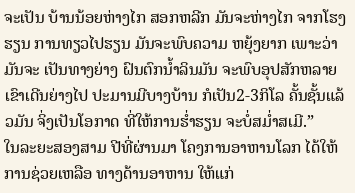ຈະເປັນ ບ້ານນ້ອຍຫ່າງໄກ ສອກຫລີກ ມັນຈະຫ່າງໄກ ຈາກໂຮງຮຽນ ການທຽວໄປຮຽນ ມັນຈະພົບຄວາມ ຫຍຸ້ງຍາກ ເພາະວ່າມັນຈະ ເປັນທາງຍ່າງ ຝົນຕົກນ້ຳລິນມັນ ຈະພົບອຸປສັກຫລາຍ ເຂົາເດີນຍ່າງໄປ ປະມານມີບາງບ້ານ ກໍເປັນ2-3ກິໂລ ຄັ້ນຊັ້ນແລ້ວມັນ ຈິ່ງເປັນໂອກາດ ທີ່ໃຫ້ການຮ່ຳຮຽນ ຈະບໍ່ສມ່ຳສເມີ.”
ໃນລະຍະສອງສາມ ປີທີ່ຜ່ານມາ ໂຄງການອາຫານໂລກ ໄດ້ໃຫ້ການຊ່ວຍເຫລືອ ທາງດ້ານອາຫານ ໃຫ້ແກ່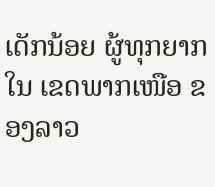ເດັກນ້ອຍ ຜູ້ທຸກຍາກໃນ ເຂດພາກເໜືອ ຂອງລາວ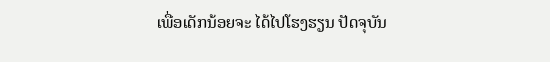ເພື່ອເດັກນ້ອຍຈະ ໄດ້ໄປໂຮງຮຽນ ປັດຈຸບັນ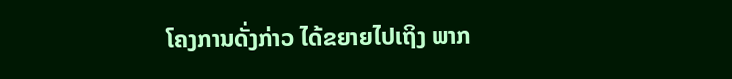ໂຄງການດັ່ງກ່າວ ໄດ້ຂຍາຍໄປເຖິງ ພາກ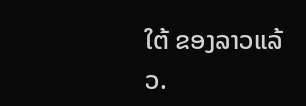ໃຕ້ ຂອງລາວແລ້ວ.